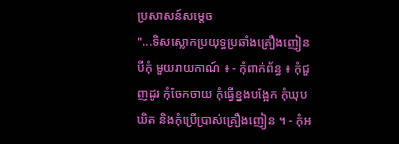ប្រសាសន៍សម្តេច
"...ទិសស្លោកប្រយុទ្ធប្រឆាំងគ្រឿងញៀន បីកុំ មួយរាយកាណ៍ ៖ - កុំពាក់ព័ន្ធ ៖ កុំជួញដូរ កុំចែកចាយ កុំធ្វើខ្នងបង្អែក កុំឃុបឃិត និងកុំប្រើប្រាស់គ្រឿងញៀន ។ - កុំអ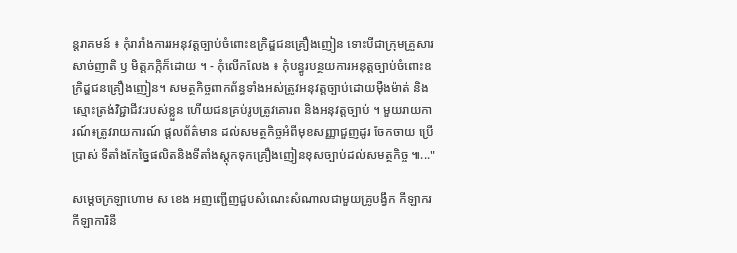ន្តរាគមន៍ ៖ កុំរារាំងការរអនុវត្តច្បាប់ចំពោះឧក្រិដ្ឌជនគ្រឿងញៀន ទោះបីជាក្រុមគ្រួសារ សាច់ញាតិ ឫ មិត្តភក្កិក៏ដោយ ។ - កុំលើកលែង ៖ កុំបន្ធូរបន្ថយការអនុត្តច្បាប់ចំពោះឧក្រិដ្ឌជនគ្រឿងញៀន។ សមត្ថកិច្ចពាកព័ន្ធទាំងអស់ត្រូវអនុវត្តច្បាប់ដោយមុឺងម៉ាត់ និងស្មោះត្រង់វិជ្ជាជីវ:របស់ខ្លួន ហើយជនគ្រប់រូបត្រូវគោរព និងអនុវត្តច្បាប់ ។ មួយរាយការណ៍៖ត្រូវរាយការណ៍ ផ្តលព័ត៌មាន ដល់សមត្ថកិច្ចអំពីមុខសញ្ញាជួញដូរ ចែកចាយ ប្រើប្រាស់ ទីតាំងកែច្នៃផលិតនិងទីតាំងស្តុកទុកគ្រឿងញៀនខុសច្បាប់ដល់សមត្ថកិច្ច ៕..."

សម្ដេចក្រឡាហោម ស ខេង អញញ្ជើញជួបសំណេះសំណាលជាមួយគ្រូបង្វឹក កីឡាករ កីឡាការិនី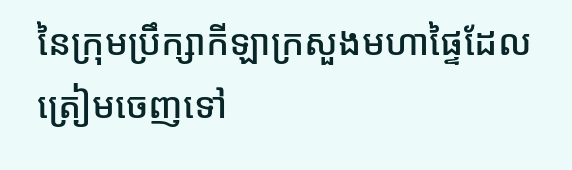នៃក្រុមប្រឹក្សាកីឡាក្រសួងមហាផ្ទៃដែលត្រៀមចេញទៅ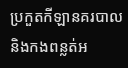ប្រកួតកីឡានគរបាល និងកងពន្លត់អ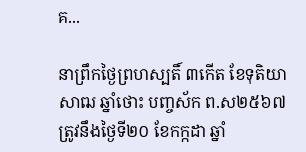គ...

នាព្រឹកថ្ងៃព្រហស្បតិ៍ ៣កើត ខែទុតិយាសាឍ ឆ្នាំថោះ បញ្ចស័ក ព.ស២៥៦៧ ត្រូវនឹងថ្ងៃទី២០ ខែកក្កដា ឆ្នាំ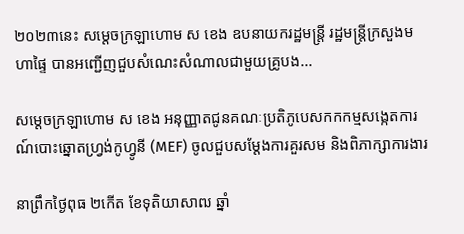២០២៣នេះ សម្ដេចក្រឡាហោម ស ខេង ឧបនាយករដ្ឋមន្រ្តី រដ្ឋមន្រ្តីក្រសួងមហាផ្ទៃ បានអញ្ជើញជួបសំណេះសំណាលជាមួយគ្រូបង...

សម្ដេចក្រឡាហោម ស ខេង អនុញ្ញាតជូនគណៈប្រតិភូបេសកកកម្មសង្កេតការណ៍បោះឆ្នោតហ្វ្រង់កូហ្វូនី (MEF) ចូលជួបសម្ដែងការគួរសម និងពិភាក្សាការងារ

នាព្រឹកថ្ងៃពុធ ២កើត ខែទុតិយាសាឍ ឆ្នាំ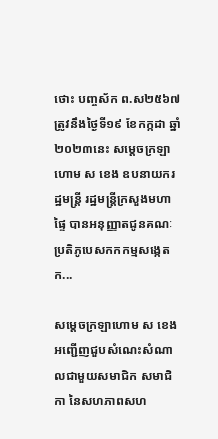ថោះ បញ្ចស័ក ព.ស២៥៦៧ ត្រូវនឹងថ្ងៃទី១៩ ខែកក្កដា ឆ្នាំ២០២៣នេះ សម្ដេចក្រឡាហោម ស ខេង ឧបនាយករដ្ឋមន្រ្តី រដ្ឋមន្រ្តីក្រសួងមហាផ្ទៃ បានអនុញ្ញាតជូនគណៈប្រតិភូបេសកកកម្មសង្កេតក...

សម្ដេចក្រឡាហោម ស ខេង អញ្ជើញជួបសំណេះសំណាលជាមួយសមាជិក សមាជិកា នៃសហភាពសហ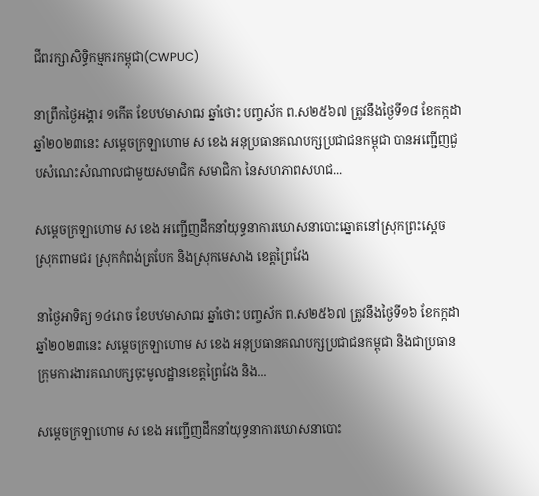ជីពរក្សាសិទ្ធិកម្មករកម្ពុជា(CWPUC)

នាព្រឹកថ្ងៃអង្គារ ១កើត ខែបឋមាសាឍ ឆ្នាំថោះ បញ្ចស័ក ព.ស២៥៦៧ ត្រូវនឹងថ្ងៃទី១៨ ខែកក្កដា ឆ្នាំ២០២៣នេះ សម្ដេចក្រឡាហោម ស ខេង អនុប្រធានគណបក្សប្រជាជនកម្ពុជា បានអញ្ជើញជួបសំណេះសំណាលជាមួយសមាជិក សមាជិកា នៃសហភាពសហជ...

សម្ដេចក្រឡាហោម ស ខេង អញ្ជើញដឹកនាំយុទ្ធនាការឃោសនាបោះឆ្នោតនៅស្រុកព្រះស្ដេច ស្រុកពាមជរ ស្រុកកំពង់ត្របែក និងស្រុកមេសាង ខេត្តព្រៃវែង

នាថ្ងៃអាទិត្យ ១៤រោច ខែបឋមាសាឍ ឆ្នាំថោះ បញ្ចស័ក ព.ស២៥៦៧ ត្រូវនឹងថ្ងៃទី១៦ ខែកក្កដា ឆ្នាំ២០២៣នេះ សម្ដេចក្រឡាហោម ស ខេង អនុប្រធានគណបក្សប្រជាជនកម្ពុជា និងជាប្រធានក្រុមការងារគណបក្សចុះមូលដ្ឋានខេត្តព្រៃវែង និង...

សម្ដេចក្រឡាហោម ស ខេង អញ្ជើញដឹកនាំយុទ្ធនាការឃោសនាបោះ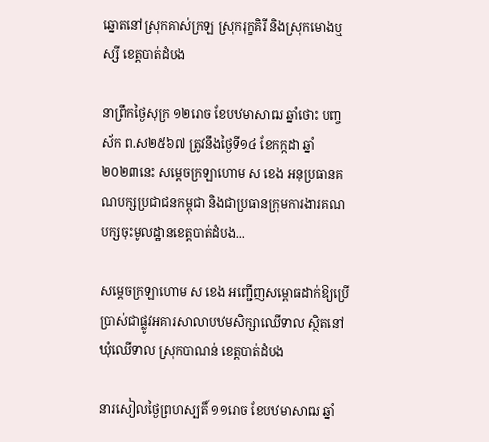ឆ្នោតនៅស្រុកគាស់ក្រឡ ស្រុករុក្ខគិរី និងស្រុកមោងឬស្សី ខេត្តបាត់ដំបង

នាព្រឹកថ្ងៃសុក្រ ១២រោច ខែបឋមាសាឍ ឆ្នាំថោះ បញ្ចស័ក ព.ស២៥៦៧ ត្រូវនឹងថ្ងៃទី១៤ ខែកក្កដា ឆ្នាំ២០២៣នេះ សម្ដេចក្រឡាហោម ស ខេង អនុប្រធានគណបក្សប្រជាជនកម្ពុជា និងជាប្រធានក្រុមការងារគណបក្សចុះមូលដ្ឋានខេត្តបាត់ដំបង...

សម្ដេចក្រឡាហោម ស ខេង អញ្ជើញសម្ពោធដាក់ឱ្យប្រើប្រាស់ជាផ្លូវអគារសាលាបឋមសិក្សាឈើទាល ស្ថិតនៅឃុំឈើទាល ស្រុកបាណន់ ខេត្តបាត់ដំបង

នារសៀលថ្ងៃព្រហស្បតិ៍ ១១រោច ខែបឋមាសាឍ ឆ្នាំ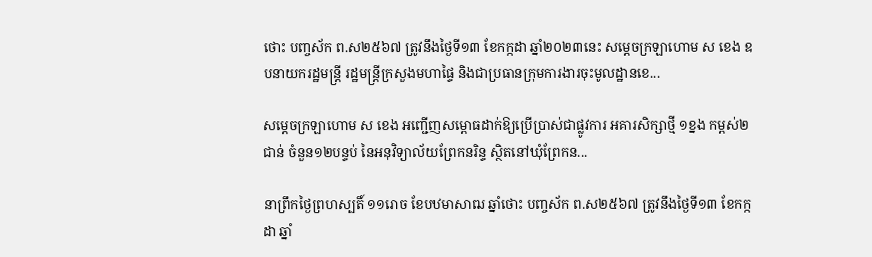ថោះ បញ្ចស័ក ព.ស២៥៦៧ ត្រូវនឹងថ្ងៃទី១៣ ខែកក្កដា ឆ្នាំ២០២៣នេះ សម្ដេចក្រឡាហោម ស ខេង ឧបនាយករដ្ឋមន្ដ្រី រដ្ឋមន្ដ្រីក្រសួងមហាផ្ទៃ និងជាប្រធានក្រុមការងារចុះមូលដ្ឋានខេ...

សម្ដេចក្រឡាហោម ស ខេង អញ្ជើញសម្ពោធដាក់ឱ្យប្រើប្រាស់ជាផ្លូវការ អគារសិក្សាថ្មី ១ខ្នង កម្ពស់២ជាន់ ចំនួន១២បន្ទប់ នៃអនុវិទ្យាល័យព្រែកនរិន្ទ ស្ថិតនៅឃុំព្រែកន...

នាព្រឹកថ្ងៃព្រហស្បតិ៍ ១១រោច ខែបឋមាសាឍ ឆ្នាំថោះ បញ្ចស័ក ព.ស២៥៦៧ ត្រូវនឹងថ្ងៃទី១៣ ខែកក្កដា ឆ្នាំ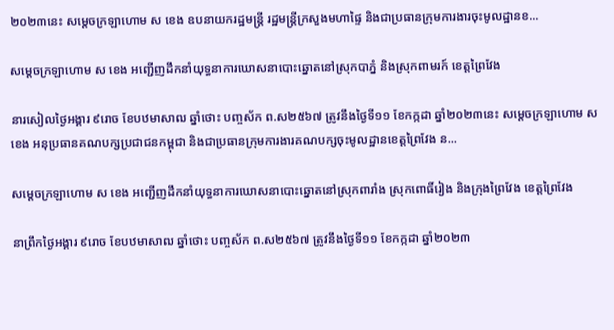២០២៣នេះ សម្ដេចក្រឡាហោម ស ខេង ឧបនាយករដ្ឋមន្ដ្រី រដ្ឋមន្ដ្រីក្រសួងមហាផ្ទៃ និងជាប្រធានក្រុមការងារចុះមូលដ្ឋានខ...

សម្ដេចក្រឡាហោម ស ខេង អញ្ជើញដឹកនាំយុទ្ធនាការឃោសនាបោះឆ្នោតនៅស្រុកបាភ្នំ និងស្រុកពាមរក៍ ខេត្តព្រៃវែង

នារសៀលថ្ងៃអង្គារ ៩រោច ខែបឋមាសាឍ ឆ្នាំថោះ បញ្ចស័ក ព.ស២៥៦៧ ត្រូវនឹងថ្ងៃទី១១ ខែកក្កដា ឆ្នាំ២០២៣នេះ សម្ដេចក្រឡាហោម ស ខេង អនុប្រធានគណបក្សប្រជាជនកម្ពុជា និងជាប្រធានក្រុមការងារគណបក្សចុះមូលដ្ឋានខេត្តព្រៃវែង ន...

សម្ដេចក្រឡាហោម ស ខេង អញ្ជើញដឹកនាំយុទ្ធនាការឃោសនាបោះឆ្នោតនៅស្រុកពារាំង ស្រុកពោធិ៍រៀង និងក្រុងព្រៃវែង ខេត្តព្រៃវែង

នាព្រឹកថ្ងៃអង្គារ ៩រោច ខែបឋមាសាឍ ឆ្នាំថោះ បញ្ចស័ក ព.ស២៥៦៧ ត្រូវនឹងថ្ងៃទី១១ ខែកក្កដា ឆ្នាំ២០២៣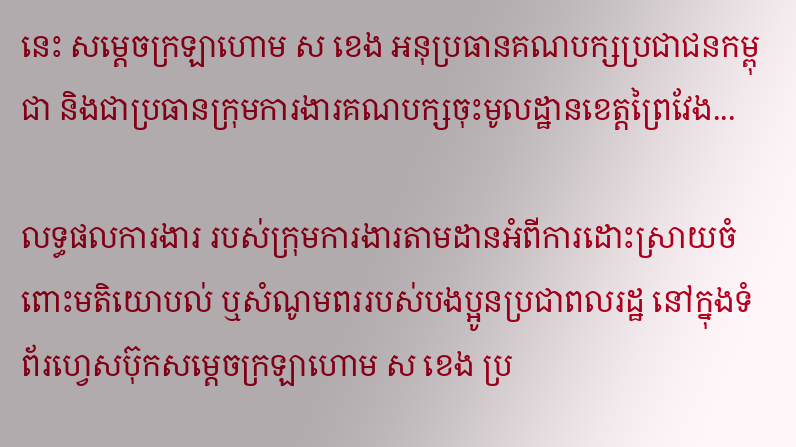នេះ សម្ដេចក្រឡាហោម ស ខេង អនុប្រធានគណបក្សប្រជាជនកម្ពុជា និងជាប្រធានក្រុមការងារគណបក្សចុះមូលដ្ឋានខេត្តព្រៃវែង...

លទ្ធផលការងារ របស់ក្រុមការងារតាមដានអំពីការដោះស្រាយចំពោះមតិយោបល់ ឬសំណូមពររបស់បងប្អូនប្រជាពលរដ្ឋ នៅក្នុងទំព័រហ្វេសប៊ុកសម្តេចក្រឡាហោម ស ខេង ប្រ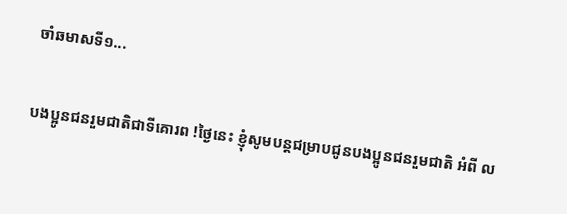ចាំឆមាសទី១...

បងប្អូនជនរួមជាតិជាទីគោរព !ថ្ងៃនេះ ខ្ញុំសូមបន្តជម្រាបជូនបងប្អូនជនរួមជាតិ អំពី ល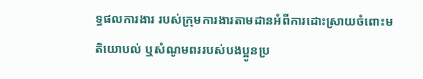ទ្ធផលការងារ របស់ក្រុមការងារតាមដានអំពីការដោះស្រាយចំពោះមតិយោបល់ ឬសំណូមពររបស់បងប្អូនប្រ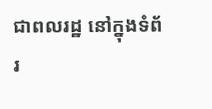ជាពលរដ្ឋ នៅក្នុងទំព័រ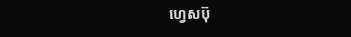ហ្វេសប៊ុ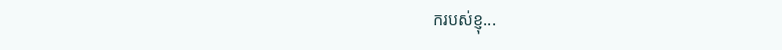ករបស់ខ្ញុ...